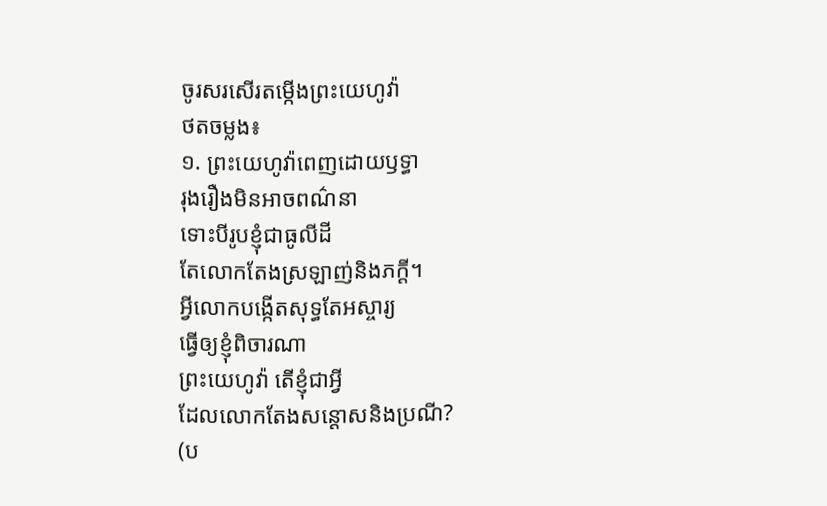ចូរសរសើរតម្កើងព្រះយេហូវ៉ា
ថតចម្លង៖
១. ព្រះយេហូវ៉ាពេញដោយឫទ្ធា
រុងរឿងមិនអាចពណ៌នា
ទោះបីរូបខ្ញុំជាធូលីដី
តែលោកតែងស្រឡាញ់និងភក្ដី។
អ្វីលោកបង្កើតសុទ្ធតែអស្ចារ្យ
ធ្វើឲ្យខ្ញុំពិចារណា
ព្រះយេហូវ៉ា តើខ្ញុំជាអ្វី
ដែលលោកតែងសន្ដោសនិងប្រណី?
(ប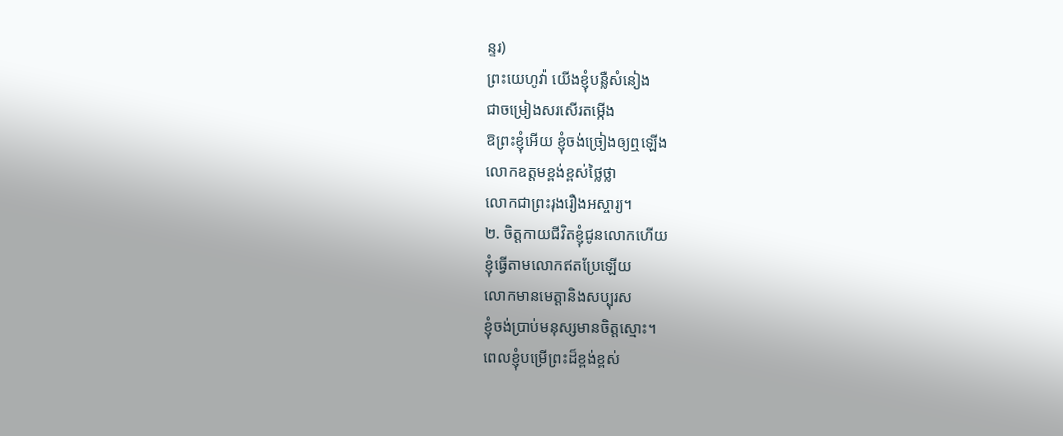ន្ទរ)
ព្រះយេហូវ៉ា យើងខ្ញុំបន្លឺសំនៀង
ជាចម្រៀងសរសើរតម្កើង
ឱព្រះខ្ញុំអើយ ខ្ញុំចង់ច្រៀងឲ្យឮឡើង
លោកឧត្តមខ្ពង់ខ្ពស់ថ្លៃថ្លា
លោកជាព្រះរុងរឿងអស្ចារ្យ។
២. ចិត្តកាយជីវិតខ្ញុំជូនលោកហើយ
ខ្ញុំធ្វើតាមលោកឥតប្រែឡើយ
លោកមានមេត្តានិងសប្បុរស
ខ្ញុំចង់ប្រាប់មនុស្សមានចិត្តស្មោះ។
ពេលខ្ញុំបម្រើព្រះដ៏ខ្ពង់ខ្ពស់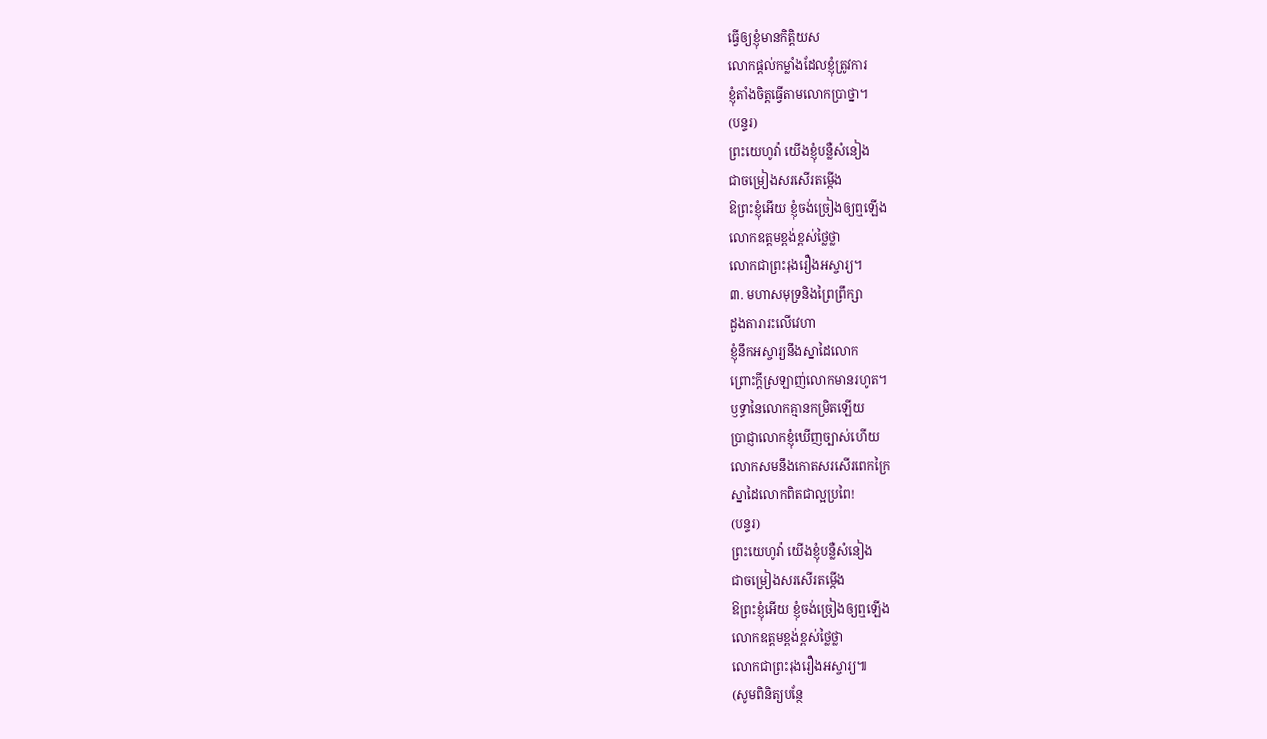ធ្វើឲ្យខ្ញុំមានកិត្តិយស
លោកផ្ដល់កម្លាំងដែលខ្ញុំត្រូវការ
ខ្ញុំតាំងចិត្តធ្វើតាមលោកប្រាថ្នា។
(បន្ទរ)
ព្រះយេហូវ៉ា យើងខ្ញុំបន្លឺសំនៀង
ជាចម្រៀងសរសើរតម្កើង
ឱព្រះខ្ញុំអើយ ខ្ញុំចង់ច្រៀងឲ្យឮឡើង
លោកឧត្តមខ្ពង់ខ្ពស់ថ្លៃថ្លា
លោកជាព្រះរុងរឿងអស្ចារ្យ។
៣. មហាសមុទ្រនិងព្រៃព្រឹក្សា
ដួងតារារះលើវេហា
ខ្ញុំនឹកអស្ចារ្យនឹងស្នាដៃលោក
ព្រោះក្ដីស្រឡាញ់លោកមានរហូត។
ឫទ្ធានៃលោកគ្មានកម្រិតឡើយ
ប្រាជ្ញាលោកខ្ញុំឃើញច្បាស់ហើយ
លោកសមនឹងកោតសរសើរពេកក្រៃ
ស្នាដៃលោកពិតជាល្អប្រពៃ!
(បន្ទរ)
ព្រះយេហូវ៉ា យើងខ្ញុំបន្លឺសំនៀង
ជាចម្រៀងសរសើរតម្កើង
ឱព្រះខ្ញុំអើយ ខ្ញុំចង់ច្រៀងឲ្យឮឡើង
លោកឧត្តមខ្ពង់ខ្ពស់ថ្លៃថ្លា
លោកជាព្រះរុងរឿងអស្ចារ្យ៕
(សូមពិនិត្យបន្ថែ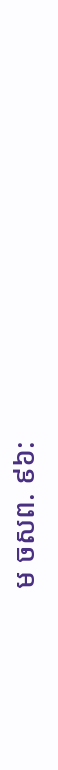ម ចសព. ៩៦: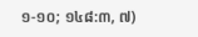១-១០; ១៤៨:៣, ៧)